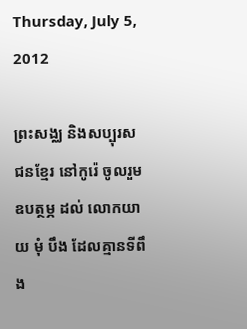Thursday, July 5, 2012

ព្រះសង្ឈ និងសប្បុរសជនខ្មែរ នៅកូរ៉េ ចូលរួមឧបត្ថម្ភ ដល់ លោកយាយ មុំ បឹង ដែលគ្មានទីពឹង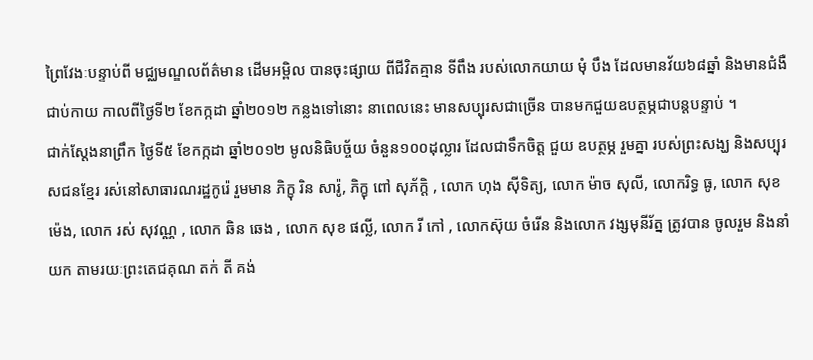ព្រៃវែងៈបន្ទាប់ពី មជ្ឈមណ្ឌលព័ត៌មាន ដើមអម្ពិល បានចុះផ្សាយ ពីជីវិតគ្មាន ទីពឹង របស់លោកយាយ មុំ បឹង ដែលមានវ័យ៦៨ឆ្នាំ និងមានជំងឺជាប់កាយ កាលពីថ្ងៃទី២ ខែកក្កដា ឆ្នាំ២០១២ កន្លងទៅនោះ នាពេលនេះ មានសប្បុរសជាច្រើន បានមកជួយឧបត្ថម្ភជាបន្តបន្ទាប់ ។
ជាក់ស្តែងនាព្រឹក ថ្ងៃទី៥ ខែកក្កដា ឆ្នាំ២០១២ មូលនិធិបច្ច័យ ចំនួន១០០ដុល្លារ ដែលជាទឹកចិត្ត ជួយ ឧបត្ថម្ភ រួមគ្នា របស់ព្រះសង្ឃ និងសប្បុរសជនខែ្មរ រស់នៅសាធារណរដ្ឋកូរ៉េ រួមមាន ភិក្ខុ រិន សារ៉ូ, ភិក្ខុ ពៅ សុភ័ក្តិ , លោក ហុង ស៊ីទិត្យ, លោក ម៉ាច សុលី, លោករិទ្ធ ធូ, លោក សុខ ម៉េង, លោក រស់ សុវណ្ណ , លោក ឆិន ឆេង , លោក សុខ ផល្លី, លោក រី កៅ , លោកស៊ុយ ចំរើន និងលោក វង្សមុនីរ័ត្ន ត្រូវបាន ចូលរួម និងនាំយក តាមរយៈព្រះតេជគុណ តក់ តី គង់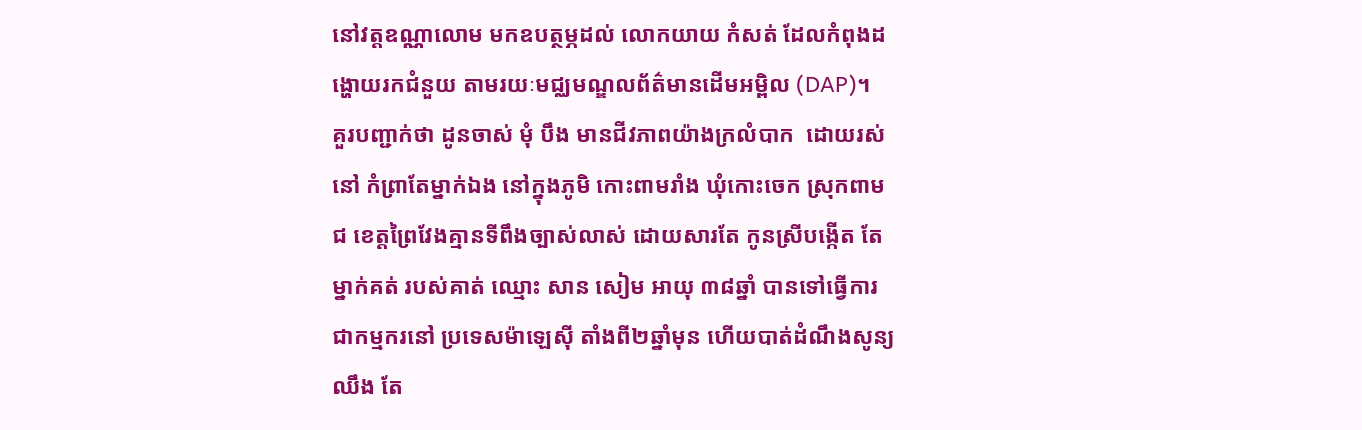នៅវត្តឧណ្ណាលោម មកឧបត្ថម្ភដល់ លោកយាយ កំសត់ ដែលកំពុងដង្ហោយរកជំនួយ តាមរយៈមជ្ឈមណ្ឌលព័ត៌មានដើមអម្ពិល (DAP)។
គួរបញ្ជាក់ថា ដូនចាស់ មុំ បឹង មានជីវភាពយ៉ាងក្រលំបាក  ដោយរស់នៅ កំព្រាតែម្នាក់ឯង នៅក្នុងភូមិ កោះពាមរាំង ឃុំកោះចេក ស្រុកពាមជ ខេត្ដព្រៃវែងគ្មានទីពឹងច្បាស់លាស់ ដោយសារតែ កូនស្រីបង្កើត តែម្នាក់គត់ របស់គាត់ ឈ្មោះ សាន សៀម អាយុ ៣៨ឆ្នាំ បានទៅធ្វើការ ជាកម្មករនៅ ប្រទេសម៉ាឡេស៊ី តាំងពី២ឆ្នាំមុន ហើយបាត់ដំណឹងសូន្យឈឹង តែ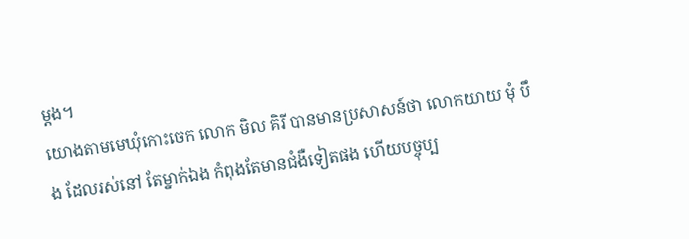ម្តង។
យោងតាមមេឃុំកោះចេក លោក មិល គិរី បានមានប្រសាសន៍ថា លោកយាយ មុំ បឹង ដែលរស់នៅ តែម្នាក់ឯង កំពុងតែមានជំងឺទៀតផង ហើយបច្ចុប្ប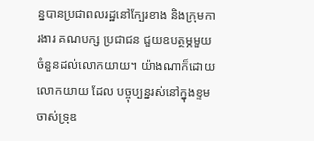ន្នបានប្រជាពលរដ្ឋនៅក្បែរខាង និងក្រុមការងារ គណបក្ស ប្រជាជន ជួយឧបត្ថម្ភមួយចំនួនដល់លោកយាយ។ យ៉ាងណាក៏ដោយ លោកយាយ ដែល បច្ចុប្បន្នរស់នៅក្នុងខ្ទមចាស់ទ្រុឌ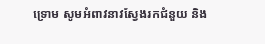ទ្រោម សូមអំពាវនាវស្វែងរកជំនួយ និង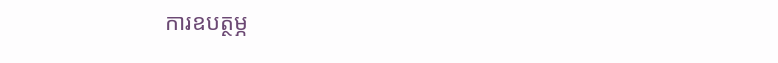ការឧបត្ថម្ភ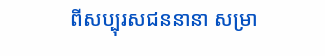ពីសប្បុរសជននានា សម្រា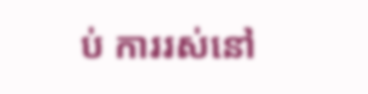ប់ ការរស់នៅ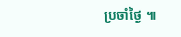ប្រចាំថ្ងៃ ៕